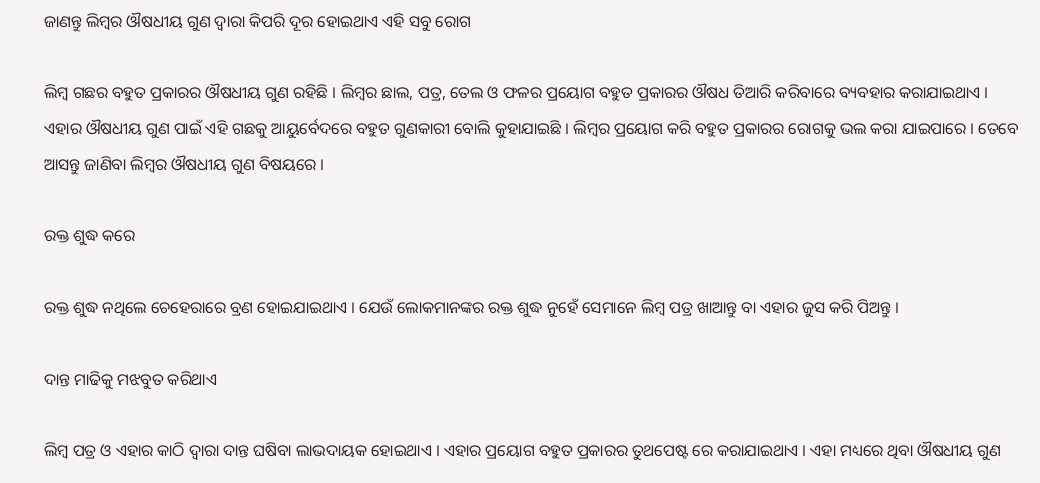ଜାଣନ୍ତୁ ଲିମ୍ବର ଔଷଧୀୟ ଗୁଣ ଦ୍ଵାରା କିପରି ଦୂର ହୋଇଥାଏ ଏହି ସବୁ ରୋଗ

ଲିମ୍ବ ଗଛର ବହୁତ ପ୍ରକାରର ଔଷଧୀୟ ଗୁଣ ରହିଛି । ଲିମ୍ବର ଛାଲ, ପତ୍ର, ତେଲ ଓ ଫଳର ପ୍ରୟୋଗ ବହୁତ ପ୍ରକାରର ଔଷଧ ତିଆରି କରିବାରେ ବ୍ୟବହାର କରାଯାଇଥାଏ । ଏହାର ଔଷଧୀୟ ଗୁଣ ପାଇଁ ଏହି ଗଛକୁ ଆୟୁର୍ବେଦରେ ବହୁତ ଗୁଣକାରୀ ବୋଲି କୁହାଯାଇଛି । ଲିମ୍ବର ପ୍ରୟୋଗ କରି ବହୁତ ପ୍ରକାରର ରୋଗକୁ ଭଲ କରା ଯାଇପାରେ । ତେବେ ଆସନ୍ତୁ ଜାଣିବା ଲିମ୍ବର ଔଷଧୀୟ ଗୁଣ ବିଷୟରେ ।

ରକ୍ତ ଶୁଦ୍ଧ କରେ

ରକ୍ତ ଶୁଦ୍ଧ ନଥିଲେ ଚେହେରାରେ ବ୍ରଣ ହୋଇଯାଇଥାଏ । ଯେଉଁ ଲୋକମାନଙ୍କର ରକ୍ତ ଶୁଦ୍ଧ ନୁହେଁ ସେମାନେ ଲିମ୍ବ ପତ୍ର ଖାଆନ୍ତୁ ବା ଏହାର ଜୁସ କରି ପିଅନ୍ତୁ ।

ଦାନ୍ତ ମାଢିକୁ ମଝବୁତ କରିଥାଏ

ଲିମ୍ବ ପତ୍ର ଓ ଏହାର କାଠି ଦ୍ଵାରା ଦାନ୍ତ ଘଷିବା ଲାଭଦାୟକ ହୋଇଥାଏ । ଏହାର ପ୍ରୟୋଗ ବହୁତ ପ୍ରକାରର ତୁଥପେଷ୍ଟ ରେ କରାଯାଇଥାଏ । ଏହା ମଧ୍ୟରେ ଥିବା ଔଷଧୀୟ ଗୁଣ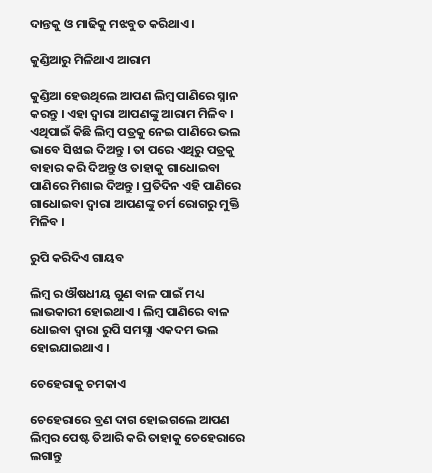ଦାନ୍ତକୁ ଓ ମାଢିକୁ ମଝବୁତ କରିଥାଏ ।

କୁଣ୍ଡିଆରୁ ମିଳିଥାଏ ଆରାମ

କୁଣ୍ଡିଆ ହେଉଥିଲେ ଆପଣ ଲିମ୍ବ ପାଣିରେ ସ୍ନାନ କରନ୍ତୁ । ଏହା ଦ୍ଵାରା ଆପଣଙ୍କୁ ଆରାମ ମିଳିବ । ଏଥିପାଇଁ କିଛି ଲିମ୍ବ ପତ୍ରକୁ ନେଇ ପାଣିରେ ଭଲ ଭାବେ ସିଝାଇ ଦିଅନ୍ତୁ । ତା ପରେ ଏଥିରୁ ପତ୍ରକୁ ବାହାର କରି ଦିଅନ୍ତୁ ଓ ତାହାକୁ ଗାଧୋଇବା ପାଣିରେ ମିଶାଇ ଦିଅନ୍ତୁ । ପ୍ରତିଦିନ ଏହି ପାଣିରେ ଗାଧୋଇବା ଦ୍ଵାରା ଆପଣଙ୍କୁ ଚର୍ମ ରୋଗରୁ ମୁକ୍ତି ମିଳିବ ।

ରୁପି କରିଦିଏ ଗାୟବ

ଲିମ୍ବ ର ଔଷଧୀୟ ଗୁଣ ବାଳ ପାଇଁ ମଧ୍ୟ ଲାଭକାରୀ ହୋଇଥାଏ । ଲିମ୍ବ ପାଣିରେ ବାଳ ଧୋଇବା ଦ୍ଵାରା ରୁପି ସମସ୍ଯା ଏକଦମ ଭଲ ହୋଇଯାଇଥାଏ ।

ଚେହେରାକୁ ଚମକାଏ

ଚେହେରାରେ ବ୍ରଣ ଦାଗ ହୋଇଗଲେ ଆପଣ ଲିମ୍ବର ପେଷ୍ଟ ତିଆରି କରି ତାହାକୁ ଚେହେରାରେ ଲଗାନ୍ତୁ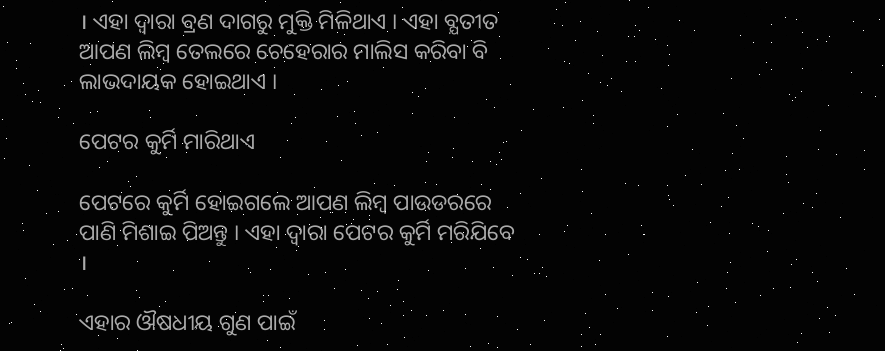। ଏହା ଦ୍ଵାରା ବ୍ରଣ ଦାଗରୁ ମୁକ୍ତି ମିଳିଥାଏ । ଏହା ବ୍ଯତୀତ ଆପଣ ଲିମ୍ବ ତେଲରେ ଚେହେରାର ମାଲିସ କରିବା ବି ଲାଭଦାୟକ ହୋଇଥାଏ ।

ପେଟର କୁର୍ମି ମାରିଥାଏ

ପେଟରେ କୁର୍ମି ହୋଇଗଲେ ଆପଣ ଲିମ୍ବ ପାଉଡରରେ ପାଣି ମିଶାଇ ପିଅନ୍ତୁ । ଏହା ଦ୍ଵାରା ପେଟର କୁର୍ମି ମରିଯିବେ ।

ଏହାର ଔଷଧୀୟ ଗୁଣ ପାଇଁ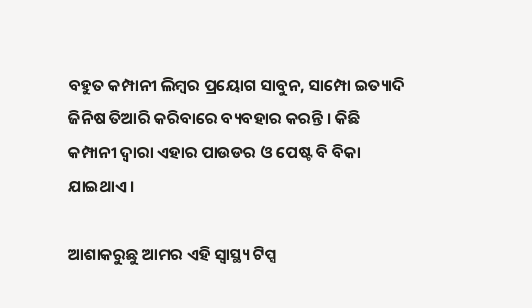ବହୁତ କମ୍ପାନୀ ଲିମ୍ବର ପ୍ରୟୋଗ ସାବୁନ, ସାମ୍ପୋ ଇତ୍ୟାଦି ଜିନିଷ ତିଆରି କରିବାରେ ବ୍ୟବହାର କରନ୍ତି । କିଛି କମ୍ପାନୀ ଦ୍ଵାରା ଏହାର ପାଉଡର ଓ ପେଷ୍ଟ ବି ବିକା ଯାଇଥାଏ ।

ଆଶାକରୁଛୁ ଆମର ଏହି ସ୍ୱାସ୍ଥ୍ୟ ଟିପ୍ସ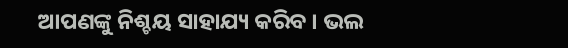ଆପଣଙ୍କୁ ନିଶ୍ଚୟ ସାହାଯ୍ୟ କରିବ । ଭଲ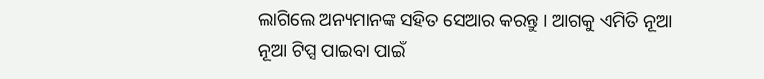ଲାଗିଲେ ଅନ୍ୟମାନଙ୍କ ସହିତ ସେଆର କରନ୍ତୁ । ଆଗକୁ ଏମିତି ନୂଆ ନୂଆ ଟିପ୍ସ ପାଇବା ପାଇଁ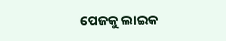ପେଜକୁ ଲାଇକ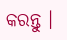କରନ୍ତୁ ।